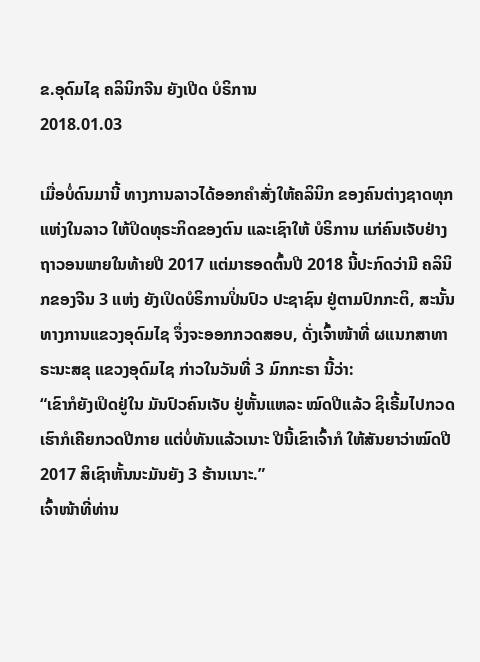ຂ.ອຸດົມໄຊ ຄລິນິກຈີນ ຍັງເປີດ ບໍຣິການ
2018.01.03

ເມື່ອບໍ່ດົນມານີ້ ທາງການລາວໄດ້ອອກຄໍາສັ່ງໃຫ້ຄລິນິກ ຂອງຄົນຕ່າງຊາດທຸກແຫ່ງໃນລາວ ໃຫ້ປິດທຸຣະກິດຂອງຕົນ ແລະເຊົາໃຫ້ ບໍຣິການ ແກ່ຄົນເຈັບຢ່າງຖາວອນພາຍໃນທ້າຍປີ 2017 ແຕ່ມາຮອດຕົ້ນປີ 2018 ນີ້ປະກົດວ່າມີ ຄລິນິກຂອງຈີນ 3 ແຫ່ງ ຍັງເປິດບໍຣິການປິ່ນປົວ ປະຊາຊົນ ຢູ່ຕາມປົກກະຕິ, ສະນັ້ນທາງການແຂວງອຸດົມໄຊ ຈຶ່ງຈະອອກກວດສອບ, ດັ່ງເຈົ້າໜ້າທີ່ ຜແນກສາທາຣະນະສຂຸ ແຂວງອຸດົມໄຊ ກ່າວໃນວັນທີ່ 3 ມົກກະຣາ ນີ້ວ່າ:
“ເຂົາກໍຍັງເປິດຢູ່ໃນ ມັນປົວຄົນເຈັບ ຢູ່ຫັ້ນແຫລະ ໝົດປີແລ້ວ ຊິເຣີ້ມໄປກວດ ເຮົາກໍເຄີຍກວດປີກາຍ ແຕ່ບໍ່ທັນແລ້ວເນາະ ປີນີ້ເຂົາເຈົ້າກໍ ໃຫ້ສັນຍາວ່າໝົດປີ 2017 ສິເຊົາຫັ້ນນະມັນຍັງ 3 ຮ້ານເນາະ.”
ເຈົ້າໜ້າທີ່ທ່ານ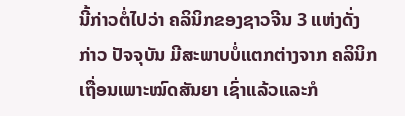ນີ້ກ່າວຕໍ່ໄປວ່າ ຄລິນິກຂອງຊາວຈີນ 3 ແຫ່ງດັ່ງກ່າວ ປັຈຈຸບັນ ມີສະພາບບໍ່ແຕກຕ່າງຈາກ ຄລິນິກເຖື່ອນເພາະໝົດສັນຍາ ເຊົ່າແລ້ວແລະກໍ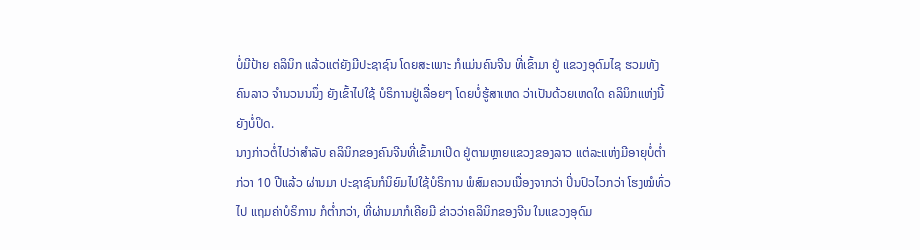ບໍ່ມີປ້າຍ ຄລິນິກ ແລ້ວແຕ່ຍັງມີປະຊາຊົນ ໂດຍສະເພາະ ກໍແມ່ນຄົນຈີນ ທີ່ເຂົ້າມາ ຢູ່ ແຂວງອຸດົມໄຊ ຮວມທັງຄົນລາວ ຈໍານວນນນຶ່ງ ຍັງເຂົ້າໄປໃຊ້ ບໍຣິການຢູ່ເລື່ອຍໆ ໂດຍບໍ່ຮູ້ສາເຫດ ວ່າເປັນດ້ວຍເຫດໃດ ຄລິນິກແຫ່ງນີ້ຍັງບໍ່ປິດ.
ນາງກ່າວຕໍ່ໄປວ່າສໍາລັບ ຄລິນິກຂອງຄົນຈີນທີ່ເຂົ້າມາເປິດ ຢູ່ຕາມຫຼາຍແຂວງຂອງລາວ ແຕ່ລະແຫ່ງມີອາຍຸບໍ່ຕໍ່າກ່ວາ 10 ປີແລ້ວ ຜ່ານມາ ປະຊາຊົນກໍນິຍົມໄປໃຊ້ບໍຣິການ ພໍສົມຄວນເນື່ອງຈາກວ່າ ປິ່ນປົວໄວກວ່າ ໂຮງໝໍທົ່ວໄປ ແຖມຄ່າບໍຣິການ ກໍຕໍ່າກວ່າ, ທີ່ຜ່ານມາກໍເຄີຍມີ ຂ່າວວ່າຄລິນິກຂອງຈີນ ໃນແຂວງອຸດົມ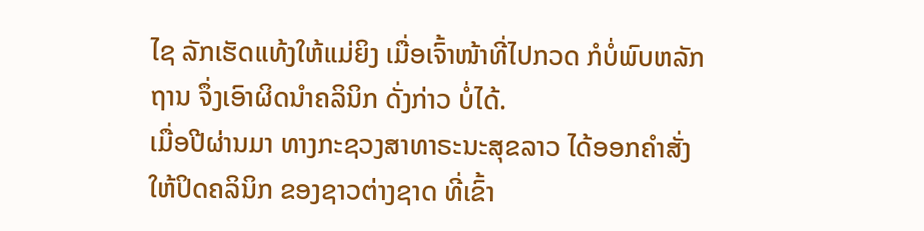ໄຊ ລັກເຮັດແທ້ງໃຫ້ແມ່ຍິງ ເມື່ອເຈົ້າໜ້າທີ່ໄປກວດ ກໍບໍ່ພົບຫລັກຖານ ຈຶ່ງເອົາຜິດນໍາຄລິນິກ ດັ່ງກ່າວ ບໍ່ໄດ້.
ເມື່ອປີຜ່ານມາ ທາງກະຊວງສາທາຣະນະສຸຂລາວ ໄດ້ອອກຄໍາສັ່ງໃຫ້ປິດຄລິນິກ ຂອງຊາວຕ່າງຊາດ ທີ່ເຂົ້າ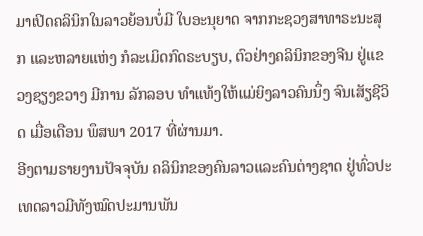ມາເປິດຄລິນິກໃນລາວຍ້ອນບໍ່ມີ ໃບອະນຸຍາດ ຈາກກະຊວງສາທາຣະນະສຸກ ແລະຫລາຍແຫ່ງ ກໍລະເມິດກົດຣະບຽບ, ຕົວຢ່າງຄລິນິກຂອງຈີນ ຢູ່ແຂວງຊຽງຂວາງ ມີການ ລັກລອບ ທໍາແທ້ງໃຫ້ແມ່ຍິງລາວຄົນນຶ່ງ ຈົນເສັຽຊີວິດ ເມື່ອເດືອນ ພຶສພາ 2017 ທີ່ຜ່ານມາ.
ອີງຕາມຣາຍງານປັຈຈຸບັນ ຄລິນິກຂອງຄົນລາວແລະຄົນຕ່າງຊາດ ຢູ່ທົ່ວປະເທດລາວມີທັງໝົດປະມານພັນ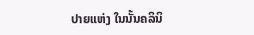ປາຍແຫ່ງ ໃນນັ້ນຄລິນິ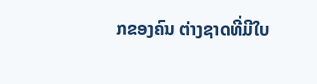ກຂອງຄົນ ຕ່າງຊາດທີ່ມີໃບ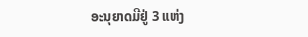ອະນຸຍາດມີຢູ່ 3 ແຫ່ງ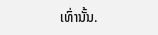ເທົ່ານັ້ນ.